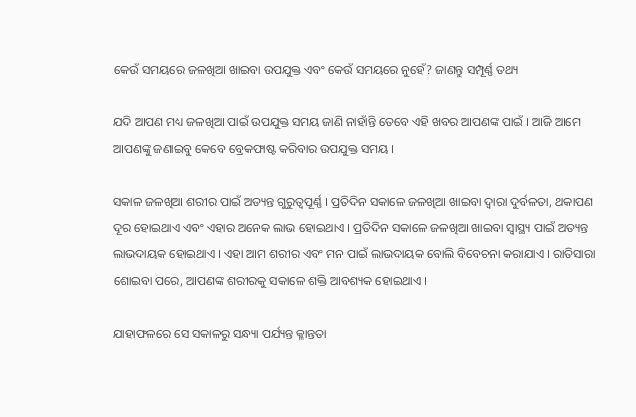କେଉଁ ସମୟରେ ଜଳଖିଆ ଖାଇବା ଉପଯୁକ୍ତ ଏବଂ କେଉଁ ସମୟରେ ନୁହେଁ? ଜାଣନ୍ତୁ ସମ୍ପୂର୍ଣ୍ଣ ତଥ୍ୟ

ଯଦି ଆପଣ ମଧ୍ୟ ଜଳଖିଆ ପାଇଁ ଉପଯୁକ୍ତ ସମୟ ଜାଣି ନାହାଁନ୍ତି ତେବେ ଏହି ଖବର ଆପଣଙ୍କ ପାଇଁ । ଆଜି ଆମେ ଆପଣଙ୍କୁ ଜଣାଇବୁ କେବେ ବ୍ରେକଫାଷ୍ଟ କରିବାର ଉପଯୁକ୍ତ ସମୟ ।

ସକାଳ ଜଳଖିଆ ଶରୀର ପାଇଁ ଅତ୍ୟନ୍ତ ଗୁରୁତ୍ୱପୂର୍ଣ୍ଣ । ପ୍ରତିଦିନ ସକାଳେ ଜଳଖିଆ ଖାଇବା ଦ୍ୱାରା ଦୁର୍ବଳତା, ଥକାପଣ ଦୂର ହୋଇଥାଏ ଏବଂ ଏହାର ଅନେକ ଲାଭ ହୋଇଥାଏ । ପ୍ରତିଦିନ ସକାଳେ ଜଳଖିଆ ଖାଇବା ସ୍ୱାସ୍ଥ୍ୟ ପାଇଁ ଅତ୍ୟନ୍ତ ଲାଭଦାୟକ ହୋଇଥାଏ । ଏହା ଆମ ଶରୀର ଏବଂ ମନ ପାଇଁ ଲାଭଦାୟକ ବୋଲି ବିବେଚନା କରାଯାଏ । ରାତିସାରା ଶୋଇବା ପରେ, ଆପଣଙ୍କ ଶରୀରକୁ ସକାଳେ ଶକ୍ତି ଆବଶ୍ୟକ ହୋଇଥାଏ ।

ଯାହାଫଳରେ ସେ ସକାଳରୁ ସନ୍ଧ୍ୟା ପର୍ଯ୍ୟନ୍ତ କ୍ଳାନ୍ତତା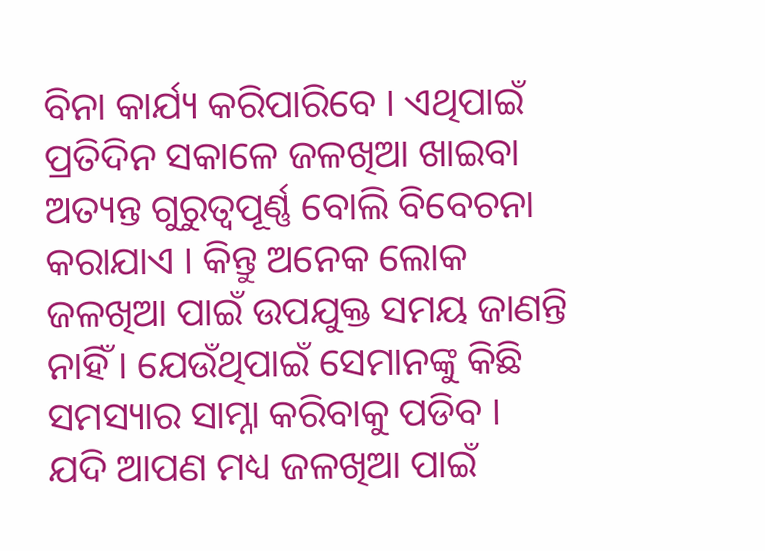ବିନା କାର୍ଯ୍ୟ କରିପାରିବେ । ଏଥିପାଇଁ ପ୍ରତିଦିନ ସକାଳେ ଜଳଖିଆ ଖାଇବା ଅତ୍ୟନ୍ତ ଗୁରୁତ୍ୱପୂର୍ଣ୍ଣ ବୋଲି ବିବେଚନା କରାଯାଏ । କିନ୍ତୁ ଅନେକ ଲୋକ ଜଳଖିଆ ପାଇଁ ଉପଯୁକ୍ତ ସମୟ ଜାଣନ୍ତି ନାହିଁ । ଯେଉଁଥିପାଇଁ ସେମାନଙ୍କୁ କିଛି ସମସ୍ୟାର ସାମ୍ନା କରିବାକୁ ପଡିବ । ଯଦି ଆପଣ ମଧ୍ୟ ଜଳଖିଆ ପାଇଁ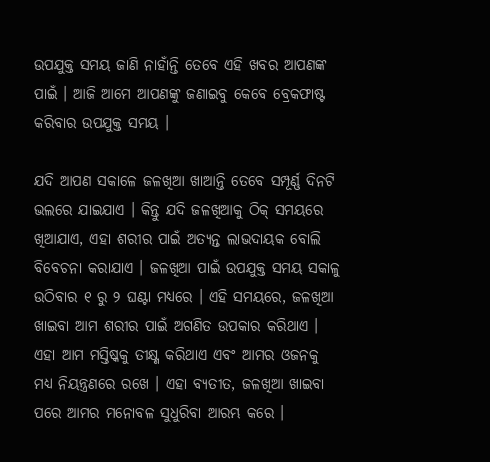ଉପଯୁକ୍ତ ସମୟ ଜାଣି ନାହାଁନ୍ତି ତେବେ ଏହି ଖବର ଆପଣଙ୍କ ପାଇଁ । ଆଜି ଆମେ ଆପଣଙ୍କୁ ଜଣାଇବୁ କେବେ ବ୍ରେକଫାଷ୍ଟ କରିବାର ଉପଯୁକ୍ତ ସମୟ ।

ଯଦି ଆପଣ ସକାଳେ ଜଳଖିଆ ଖାଆନ୍ତି ତେବେ ସମ୍ପୂର୍ଣ୍ଣ ଦିନଟି ଭଲରେ ଯାଇଯାଏ । କିନ୍ତୁ ଯଦି ଜଳଖିଆକୁ ଠିକ୍ ସମୟରେ ଖିଆଯାଏ, ଏହା ଶରୀର ପାଇଁ ଅତ୍ୟନ୍ତ ଲାଭଦାୟକ ବୋଲି ବିବେଚନା କରାଯାଏ । ଜଳଖିଆ ପାଇଁ ଉପଯୁକ୍ତ ସମୟ ସକାଳୁ ଉଠିବାର ୧ ରୁ ୨ ଘଣ୍ଟା ମଧ୍ୟରେ । ଏହି ସମୟରେ, ଜଳଖିଆ ଖାଇବା ଆମ ଶରୀର ପାଇଁ ଅଗଣିତ ଉପକାର କରିଥାଏ । ଏହା ଆମ ମସ୍ତିଷ୍କକୁ ତୀକ୍ଷ୍ଣ କରିଥାଏ ଏବଂ ଆମର ଓଜନକୁ ମଧ୍ୟ ନିୟନ୍ତ୍ରଣରେ ରଖେ । ଏହା ବ୍ୟତୀତ, ଜଳଖିଆ ଖାଇବା ପରେ ଆମର ମନୋବଳ ସୁଧୁରିବା ଆରମ୍ଭ କରେ ।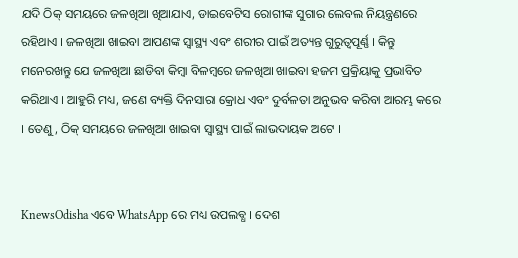ଯଦି ଠିକ୍ ସମୟରେ ଜଳଖିଆ ଖିଆଯାଏ, ଡାଇବେଟିସ ରୋଗୀଙ୍କ ସୁଗାର ଲେବଲ ନିୟନ୍ତ୍ରଣରେ ରହିଥାଏ । ଜଳଖିଆ ଖାଇବା ଆପଣଙ୍କ ସ୍ୱାସ୍ଥ୍ୟ ଏବଂ ଶରୀର ପାଇଁ ଅତ୍ୟନ୍ତ ଗୁରୁତ୍ୱପୂର୍ଣ୍ଣ । କିନ୍ତୁ ମନେରଖନ୍ତୁ ଯେ ଜଳଖିଆ ଛାଡିବା କିମ୍ବା ବିଳମ୍ବରେ ଜଳଖିଆ ଖାଇବା ହଜମ ପ୍ରକ୍ରିୟାକୁ ପ୍ରଭାବିତ କରିଥାଏ । ଆହୁରି ମଧ୍ୟ, ଜଣେ ବ୍ୟକ୍ତି ଦିନସାରା କ୍ରୋଧ ଏବଂ ଦୁର୍ବଳତା ଅନୁଭବ କରିବା ଆରମ୍ଭ କରେ । ତେଣୁ, ଠିକ୍ ସମୟରେ ଜଳଖିଆ ଖାଇବା ସ୍ୱାସ୍ଥ୍ୟ ପାଇଁ ଲାଭଦାୟକ ଅଟେ ।


KnewsOdisha ଏବେ WhatsApp ରେ ମଧ୍ୟ ଉପଲବ୍ଧ । ଦେଶ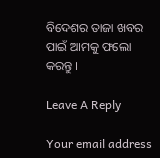ବିଦେଶର ତାଜା ଖବର ପାଇଁ ଆମକୁ ଫଲୋ କରନ୍ତୁ ।

Leave A Reply

Your email address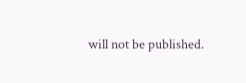will not be published.